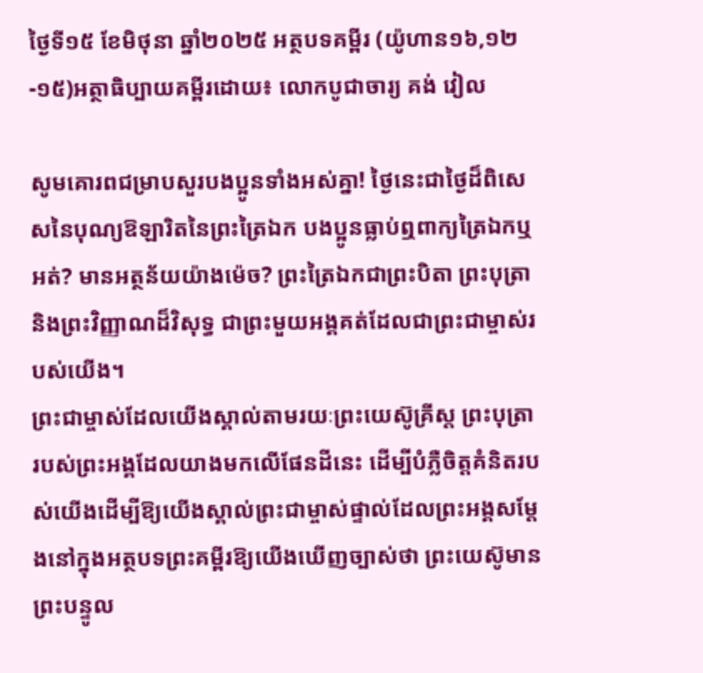ថ្ងៃទី១៥ ខែមិថុនា ឆ្នាំ២០២៥ អត្ថបទគម្ពីរ (យ៉ូហាន១៦,១២-១៥)អត្ថាធិប្បាយគម្ពីរដោយ៖ លោកបូជាចារ្យ គង់ វៀល

សូមគោរពជម្រាបសួរបងប្អូនទាំងអស់គ្នា! ថ្ងៃនេះជាថ្ងៃដ៏ពិសេសនៃបុណ្យឱឡារិតនៃព្រះត្រៃឯក បងប្អូនធ្លាប់ឮពាក្យត្រៃឯកឬអត់? មានអត្ថន័យយ៉ាងម៉េច? ព្រះត្រៃឯកជាព្រះបិតា ព្រះបុត្រា និងព្រះវិញ្ញាណដ៏វិសុទ្ធ ជាព្រះមួយអង្គគត់ដែលជាព្រះជាម្ចាស់របស់យើង។
ព្រះជាម្ចាស់ដែលយើងស្គាល់តាមរយៈព្រះយេស៊ូគ្រីស្ត ព្រះបុត្រារបស់ព្រះអង្គដែលយាងមកលើផែនដីនេះ ដើម្បីបំភ្លឺចិត្តគំនិតរបស់យើងដើម្បីឱ្យយើងស្គាល់ព្រះជាម្ចាស់ផ្ទាល់ដែលព្រះអង្គសម្តែងនៅក្នុងអត្ថបទព្រះគម្ពីរឱ្យយើងឃើញច្បាស់ថា ព្រះយេស៊ូមានព្រះបន្ទូល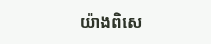យ៉ាងពិសេ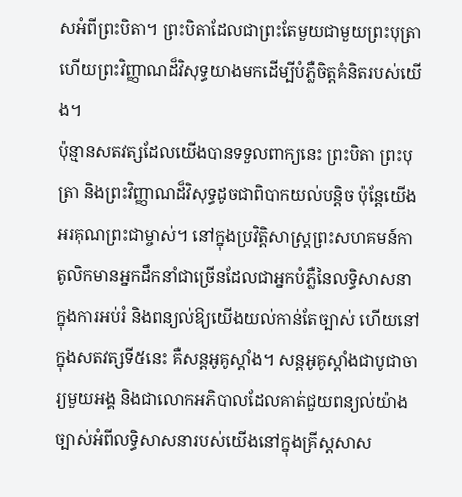សអំពីព្រះបិតា។ ព្រះបិតាដែលជាព្រះតែមួយជាមួយព្រះបុត្រា ហើយព្រះវិញ្ញាណដ៏វិសុទ្ធយាងមកដើម្បីបំភ្លឺចិត្តគំនិតរបស់យើង។
ប៉ុន្មានសតវត្សដែលយើងបានទទួលពាក្យនេះ ព្រះបិតា ព្រះបុត្រា និងព្រះវិញ្ញាណដ៏វិសុទ្ធដូចជាពិបាកយល់បន្តិច ប៉ុន្តែយើងអរគុណព្រះជាម្ចាស់។ នៅក្នុងប្រវិត្តិសាស្រ្តព្រះសហគមន៍កាតូលិកមានអ្នកដឹកនាំជាច្រើនដែលជាអ្នកបំភ្លឺនៃលទ្ធិសាសនាក្នុងការអប់រំ និងពន្យល់ឱ្យយើងយល់កាន់តែច្បាស់ ហើយនៅក្នុងសតវត្សទី៥នេះ គឺសន្តអូគូស្តាំង។ សន្តអូគូស្តាំងជាបូជាចារ្យមួយអង្គ និងជាលោកអភិបាលដែលគាត់ជួយពន្យល់យ៉ាងច្បាស់អំពីលទ្ធិសាសនារបស់យើងនៅក្នុងគ្រីស្តសាស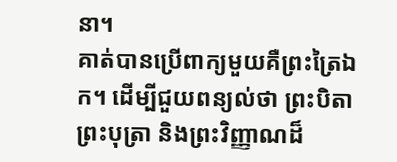នា។
គាត់បានប្រើពាក្យមួយគឺព្រះត្រៃឯក។ ដើម្បីជួយពន្យល់ថា ព្រះបិតា ព្រះបុត្រា និងព្រះវិញ្ញាណដ៏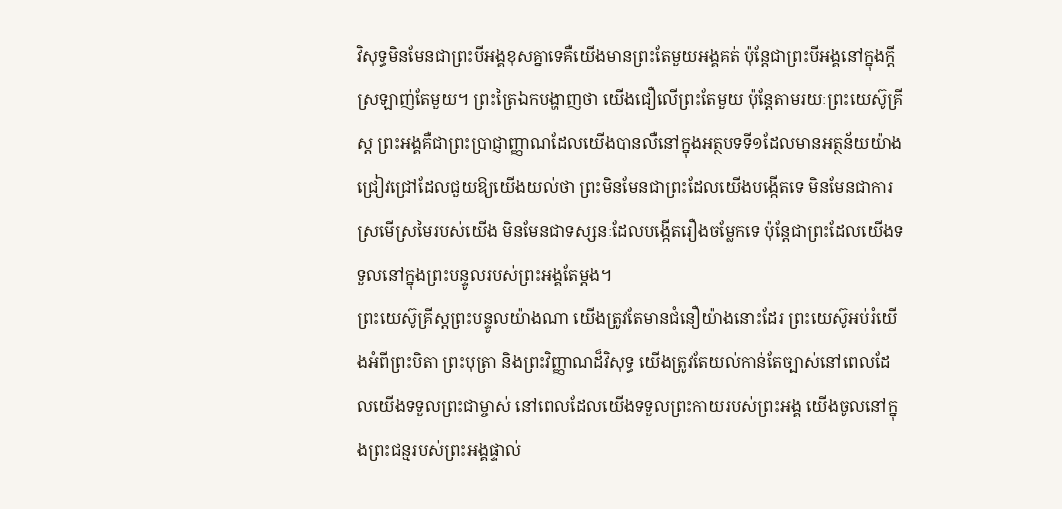វិសុទ្ធមិនមែនជាព្រះបីអង្គខុសគ្នាទេគឺយើងមានព្រះតែមួយអង្គគត់ ប៉ុន្តែជាព្រះបីអង្គនៅក្នុងក្តីស្រឡាញ់តែមួយ។ ព្រះត្រៃឯកបង្ហាញថា យើងជឿលើព្រះតែមួយ ប៉ុន្តែតាមរយៈព្រះយេស៊ូគ្រីស្ត ព្រះអង្គគឺជាព្រះប្រាជ្ញាញ្ញាណដែលយើងបានលឺនៅក្នុងអត្ថបទទី១ដែលមានអត្ថន័យយ៉ាងជ្រៀវជ្រៅដែលជួយឱ្យយើងយល់ថា ព្រះមិនមែនជាព្រះដែលយើងបង្កើតទេ មិនមែនជាការស្រមើស្រមៃរបស់យើង មិនមែនជាទស្សនៈដែលបង្កើតរឿងចម្លែកទេ ប៉ុន្តែជាព្រះដែលយើងទទួលនៅក្នុងព្រះបន្ទូលរបស់ព្រះអង្គតែម្តង។
ព្រះយេស៊ូគ្រីស្តព្រះបន្ទូលយ៉ាងណា យើងត្រូវតែមានជំនឿយ៉ាងនោះដែរ ព្រះយេស៊ូអប់រំយើងអំពីព្រះបិតា ព្រះបុត្រា និងព្រះវិញ្ញាណដ៏វិសុទ្ធ យើងត្រូវតែយល់កាន់តែច្បាស់នៅពេលដែលយើងទទួលព្រះជាម្ចាស់ នៅពេលដែលយើងទទួលព្រះកាយរបស់ព្រះអង្គ យើងចូលនៅក្នុងព្រះជន្មរបស់ព្រះអង្គផ្ទាល់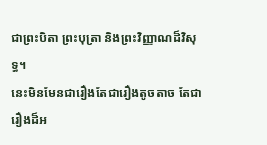ជាព្រះបិតា ព្រះបុត្រា និងព្រះវិញ្ញាណដ៏វិសុទ្ធ។
នេះមិនមែនជារឿងតែជារឿងតូចតាច តែជារឿងដ៏អ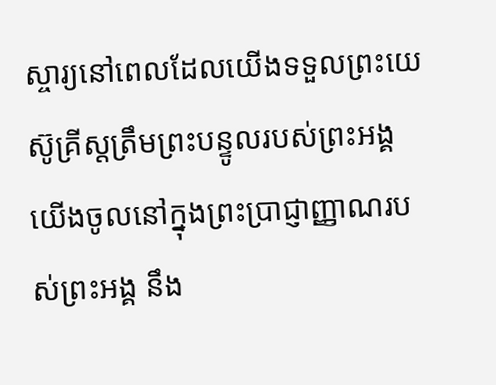ស្ចារ្យនៅពេលដែលយើងទទួលព្រះយេស៊ូគ្រីស្តត្រឹមព្រះបន្ទូលរបស់ព្រះអង្គយើងចូលនៅក្នុងព្រះប្រាជ្ញាញ្ញាណរបស់ព្រះអង្គ នឹង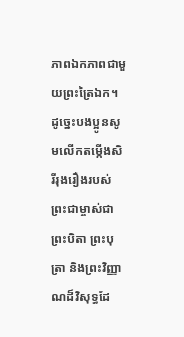ភាពឯកភាពជាមួយព្រះត្រៃឯក។ ដូច្នេះបងប្អូនសូមលើកតម្កើងសិរីរុងរឿងរបស់ព្រះជាម្ចាស់ជាព្រះបិតា ព្រះបុត្រា និងព្រះវិញ្ញាណដ៏វិសុទ្ធដែ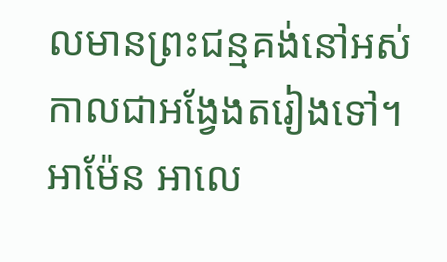លមានព្រះជន្មគង់នៅអស់កាលជាអង្វែងតរៀងទៅ។ អាម៉ែន អាលេ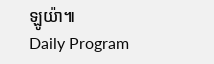ឡូយ៉ា៕
Daily Program